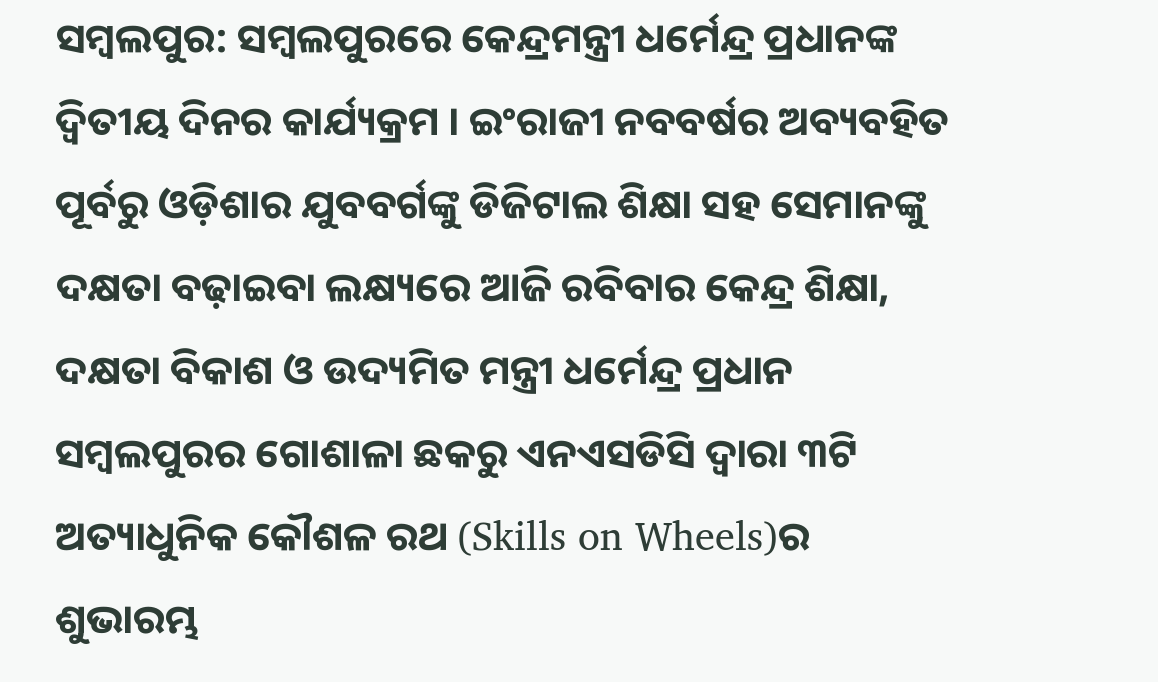ସମ୍ବଲପୁର: ସମ୍ବଲପୁରରେ କେନ୍ଦ୍ରମନ୍ତ୍ରୀ ଧର୍ମେନ୍ଦ୍ର ପ୍ରଧାନଙ୍କ ଦ୍ଵିତୀୟ ଦିନର କାର୍ଯ୍ୟକ୍ରମ । ଇଂରାଜୀ ନବବର୍ଷର ଅବ୍ୟବହିତ ପୂର୍ବରୁ ଓଡ଼ିଶାର ଯୁବବର୍ଗଙ୍କୁ ଡିଜିଟାଲ ଶିକ୍ଷା ସହ ସେମାନଙ୍କୁ ଦକ୍ଷତା ବଢ଼ାଇବା ଲକ୍ଷ୍ୟରେ ଆଜି ରବିବାର କେନ୍ଦ୍ର ଶିକ୍ଷା, ଦକ୍ଷତା ବିକାଶ ଓ ଉଦ୍ୟମିତ ମନ୍ତ୍ରୀ ଧର୍ମେନ୍ଦ୍ର ପ୍ରଧାନ ସମ୍ବଲପୁରର ଗୋଶାଳା ଛକରୁ ଏନଏସଡିସି ଦ୍ବାରା ୩ଟି ଅତ୍ୟାଧୁନିକ କୌଶଳ ରଥ (Skills on Wheels)ର ଶୁଭାରମ୍ଭ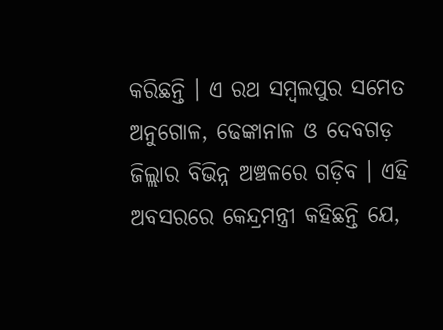କରିଛନ୍ତି । ଏ ରଥ ସମ୍ବଲପୁର ସମେତ ଅନୁଗୋଳ, ଢେଙ୍କାନାଳ ଓ ଦେବଗଡ଼ ଜିଲ୍ଲାର ବିଭିନ୍ନ ଅଞ୍ଚଳରେ ଗଡ଼ିବ । ଏହି ଅବସରରେ କେନ୍ଦ୍ରମନ୍ତ୍ରୀ କହିଛନ୍ତି ଯେ,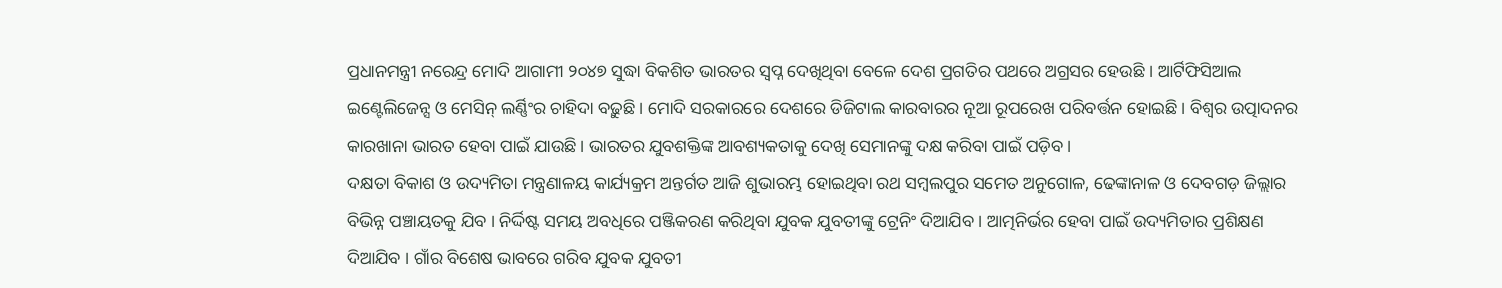ପ୍ରଧାନମନ୍ତ୍ରୀ ନରେନ୍ଦ୍ର ମୋଦି ଆଗାମୀ ୨୦୪୭ ସୁଦ୍ଧା ବିକଶିତ ଭାରତର ସ୍ୱପ୍ନ ଦେଖିଥିବା ବେଳେ ଦେଶ ପ୍ରଗତିର ପଥରେ ଅଗ୍ରସର ହେଉଛି । ଆର୍ଟିଫିସିଆଲ ଇଣ୍ଟେଲିଜେନ୍ସ ଓ ମେସିନ୍ ଲର୍ଣ୍ଣିଂର ଚାହିଦା ବଢ଼ୁଛି । ମୋଦି ସରକାରରେ ଦେଶରେ ଡିଜିଟାଲ କାରବାରର ନୂଆ ରୂପରେଖ ପରିବର୍ତ୍ତନ ହୋଇଛି । ବିଶ୍ୱର ଉତ୍ପାଦନର କାରଖାନା ଭାରତ ହେବା ପାଇଁ ଯାଉଛି । ଭାରତର ଯୁବଶକ୍ତିଙ୍କ ଆବଶ୍ୟକତାକୁ ଦେଖି ସେମାନଙ୍କୁ ଦକ୍ଷ କରିବା ପାଇଁ ପଡ଼ିବ ।
ଦକ୍ଷତା ବିକାଶ ଓ ଉଦ୍ୟମିତା ମନ୍ତ୍ରଣାଳୟ କାର୍ଯ୍ୟକ୍ରମ ଅନ୍ତର୍ଗତ ଆଜି ଶୁଭାରମ୍ଭ ହୋଇଥିବା ରଥ ସମ୍ବଲପୁର ସମେତ ଅନୁଗୋଳ, ଢେଙ୍କାନାଳ ଓ ଦେବଗଡ଼ ଜିଲ୍ଲାର ବିଭିନ୍ନ ପଞ୍ଚାୟତକୁ ଯିବ । ନିର୍ଦ୍ଦିଷ୍ଟ ସମୟ ଅବଧିରେ ପଞ୍ଜିକରଣ କରିଥିବା ଯୁବକ ଯୁବତୀଙ୍କୁ ଟ୍ରେନିଂ ଦିଆଯିବ । ଆତ୍ମନିର୍ଭର ହେବା ପାଇଁ ଉଦ୍ୟମିତାର ପ୍ରଶିକ୍ଷଣ ଦିଆଯିବ । ଗାଁର ବିଶେଷ ଭାବରେ ଗରିବ ଯୁବକ ଯୁବତୀ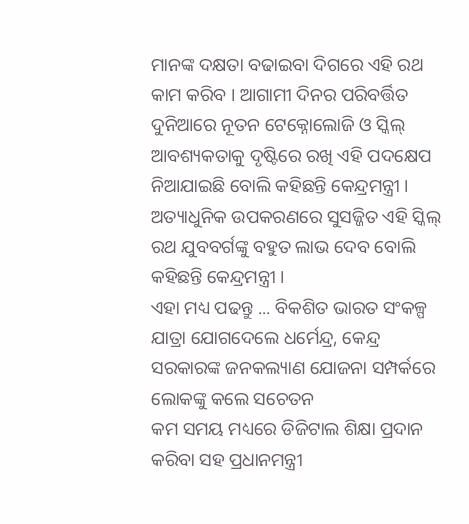ମାନଙ୍କ ଦକ୍ଷତା ବଢାଇବା ଦିଗରେ ଏହି ରଥ କାମ କରିବ । ଆଗାମୀ ଦିନର ପରିବର୍ତ୍ତିତ ଦୁନିଆରେ ନୂତନ ଟେକ୍ନୋଲୋଜି ଓ ସ୍କିଲ୍ ଆବଶ୍ୟକତାକୁ ଦୃଷ୍ଟିରେ ରଖି ଏହି ପଦକ୍ଷେପ ନିଆଯାଇଛି ବୋଲି କହିଛନ୍ତି କେନ୍ଦ୍ରମନ୍ତ୍ରୀ । ଅତ୍ୟାଧୁନିକ ଉପକରଣରେ ସୁସଜ୍ଜିତ ଏହି ସ୍କିଲ୍ ରଥ ଯୁବବର୍ଗଙ୍କୁ ବହୁତ ଲାଭ ଦେବ ବୋଲି କହିଛନ୍ତି କେନ୍ଦ୍ରମନ୍ତ୍ରୀ ।
ଏହା ମଧ୍ୟ ପଢନ୍ତୁ ... ବିକଶିତ ଭାରତ ସଂକଳ୍ପ ଯାତ୍ରା ଯୋଗଦେଲେ ଧର୍ମେନ୍ଦ୍ର, କେନ୍ଦ୍ର ସରକାରଙ୍କ ଜନକଲ୍ୟାଣ ଯୋଜନା ସମ୍ପର୍କରେ ଲୋକଙ୍କୁ କଲେ ସଚେତନ
କମ ସମୟ ମଧ୍ୟରେ ଡିଜିଟାଲ ଶିକ୍ଷା ପ୍ରଦାନ କରିବା ସହ ପ୍ରଧାନମନ୍ତ୍ରୀ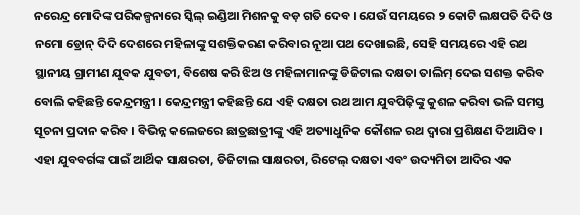ନରେନ୍ଦ୍ର ମୋଦିଙ୍କ ପରିକଳ୍ପନାରେ ସ୍କିଲ୍ ଇଣ୍ଡିଆ ମିଶନକୁ ବଡ଼ ଗତି ଦେବ । ଯେଉଁ ସମୟରେ ୨ କୋଟି ଲକ୍ଷପତି ଦିଦି ଓ ନମୋ ଡ୍ରୋନ୍ ଦିଦି ଦେଶରେ ମହିଳାଙ୍କୁ ସଶକ୍ତିକରଣ କରିବାର ନୂଆ ପଥ ଦେଖାଇଛି, ସେହି ସମୟରେ ଏହି ରଥ ସ୍ଥାନୀୟ ଗ୍ରାମୀଣ ଯୁବକ ଯୁବତୀ, ବିଶେଷ କରି ଝିଅ ଓ ମହିଳାମାନଙ୍କୁ ଡିଜିଟାଲ ଦକ୍ଷତା ତାଲିମ୍ ଦେଇ ସଶକ୍ତ କରିବ ବୋଲି କହିଛନ୍ତି କେନ୍ଦ୍ରମନ୍ତ୍ରୀ । କେନ୍ଦ୍ରମନ୍ତ୍ରୀ କହିଛନ୍ତି ଯେ ଏହି ଦକ୍ଷତା ରଥ ଆମ ଯୁବପିଢ଼ିଙ୍କୁ କୁଶଳ କରିବା ଭଳି ସମସ୍ତ ସୂଚନା ପ୍ରଦାନ କରିବ । ବିଭିନ୍ନ କଲେଜରେ ଛାତ୍ରଛାତ୍ରୀଙ୍କୁ ଏହି ଅତ୍ୟାଧୁନିକ କୌଶଳ ରଥ ଦ୍ୱାରା ପ୍ରଶିକ୍ଷଣ ଦିଆଯିବ । ଏହା ଯୁବବର୍ଗଙ୍କ ପାଇଁ ଆର୍ଥିକ ସାକ୍ଷରତା, ଡିଜିଟାଲ ସାକ୍ଷରତା, ରିଟେଲ୍ ଦକ୍ଷତା ଏବଂ ଉଦ୍ୟମିତା ଆଦିର ଏକ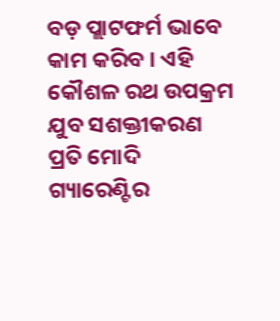ବଡ଼ ପ୍ଲାଟଫର୍ମ ଭାବେ କାମ କରିବ । ଏହି କୌଶଳ ରଥ ଉପକ୍ରମ ଯୁବ ସଶକ୍ତୀକରଣ ପ୍ରତି ମୋଦି ଗ୍ୟାରେଣ୍ଟିର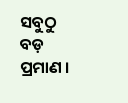ସବୁଠୁ ବଡ଼ ପ୍ରମାଣ ।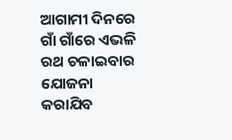ଆଗାମୀ ଦିନରେ ଗାଁ ଗାଁରେ ଏଭଳି ରଥ ଚଳାଇବାର ଯୋଜନା କରାଯିବ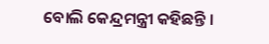ବୋଲି କେନ୍ଦ୍ରମନ୍ତ୍ରୀ କହିଛନ୍ତି ।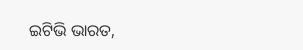ଇଟିଭି ଭାରତ,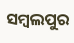ସମ୍ବଲପୁର